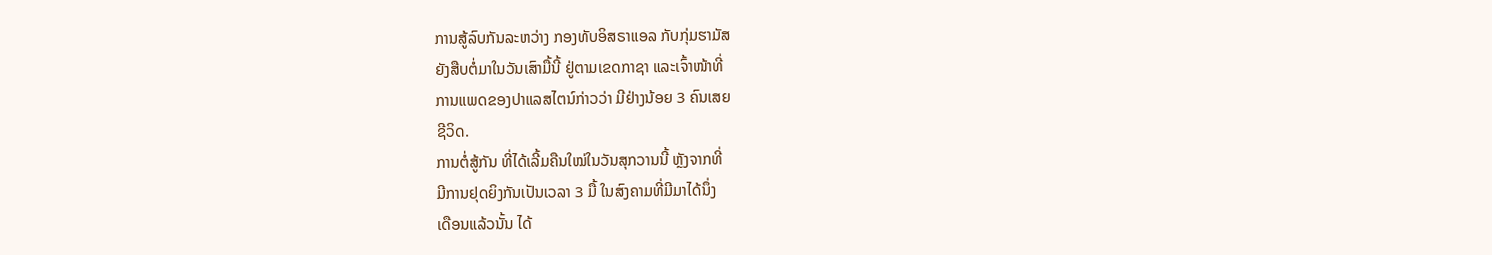ການສູ້ລົບກັນລະຫວ່າງ ກອງທັບອິສຣາແອລ ກັບກຸ່ມຮາມັສ
ຍັງສືບຕໍ່ມາໃນວັນເສົາມື້ນີ້ ຢູ່ຕາມເຂດກາຊາ ແລະເຈົ້າໜ້າທີ່
ການແພດຂອງປາແລສໄຕນ໌ກ່າວວ່າ ມີຢ່າງນ້ອຍ 3 ຄົນເສຍ
ຊີວິດ.
ການຕໍ່ສູ້ກັນ ທີ່ໄດ້ເລີ້ມຄືນໃໝ່ໃນວັນສຸກວານນີ້ ຫຼັງຈາກທີ່
ມີການຢຸດຍິງກັນເປັນເວລາ 3 ມື້ ໃນສົງຄາມທີ່ມີມາໄດ້ນຶ່ງ
ເດືອນແລ້ວນັ້ນ ໄດ້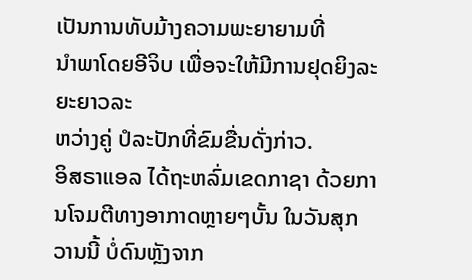ເປັນການທັບມ້າງຄວາມພະຍາຍາມທີ່
ນຳພາໂດຍອີຈິບ ເພື່ອຈະໃຫ້ມີການຢຸດຍິງລະຍະຍາວລະ
ຫວ່າງຄູ່ ປໍລະປັກທີ່ຂົມຂື່ນດັ່ງກ່າວ.
ອິສຣາແອລ ໄດ້ຖະຫລົ່ມເຂດກາຊາ ດ້ວຍການໂຈມຕີທາງອາກາດຫຼາຍໆບັ້ນ ໃນວັນສຸກ
ວານນີ້ ບໍ່ດົນຫຼັງຈາກ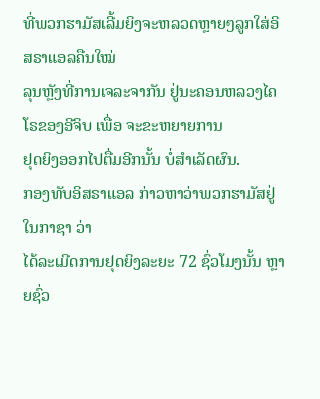ທີ່ພວກຮາມັສເລີ້ມຍິງຈະຫລວດຫຼາຍໆລູກໃສ່ອິສຣາແອລຄືນໃໝ່
ລຸນຫຼັງທີ່ການເຈລະຈາກັນ ຢູ່ນະຄອນຫລວງໄຄໂຣຂອງອີຈິບ ເພື່ອ ຈະຂະຫຍາຍການ
ຢຸດຍິງອອກໄປຕື່ມອີກນັ້ນ ບໍ່ສຳເລັດຜົນ.
ກອງທັບອິສຣາແອລ ກ່າວຫາວ່າພວກຮາມັສຢູ່ໃນກາຊາ ວ່າ
ໄດ້ລະເມີດການຢຸດຍິງລະຍະ 72 ຊົ່ວໂມງນັ້ນ ຫຼາຍຊົ່ວ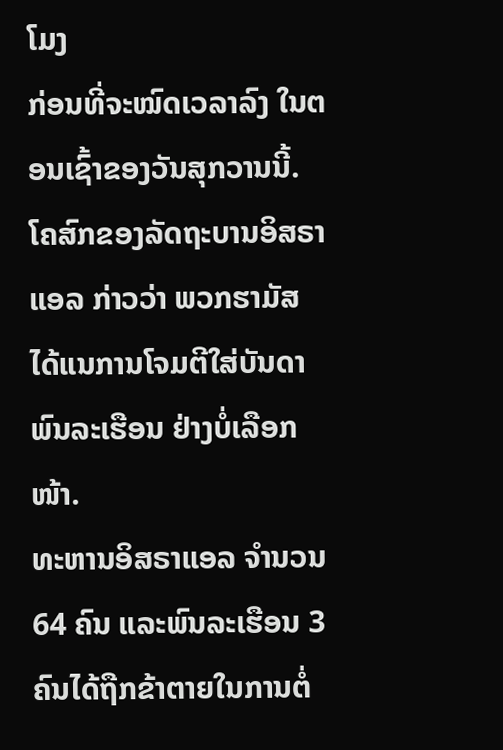ໂມງ
ກ່ອນທີ່ຈະໝົດເວລາລົງ ໃນຕອນເຊົ້າຂອງວັນສຸກວານນີ້.
ໂຄສົກຂອງລັດຖະບານອິສຣາແອລ ກ່າວວ່າ ພວກຮາມັສ
ໄດ້ແນການໂຈມຕີໃສ່ບັນດາພົນລະເຮືອນ ຢ່າງບໍ່ເລືອກໜ້າ.
ທະຫານອິສຣາແອລ ຈຳນວນ 64 ຄົນ ແລະພົນລະເຮືອນ 3
ຄົນໄດ້ຖືກຂ້າຕາຍໃນການຕໍ່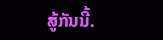ສູ້ກັນນີ້.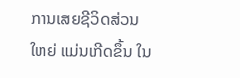ການເສຍຊີວິດສ່ວນ
ໃຫຍ່ ແມ່ນເກີດຂຶ້ນ ໃນ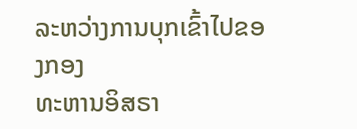ລະຫວ່າງການບຸກເຂົ້າໄປຂອງກອງ
ທະຫານອິສຣາ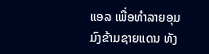ແອລ ເພື່ອທຳລາຍອຸມມົງຂ້າມຊາຍແດນ ທັງ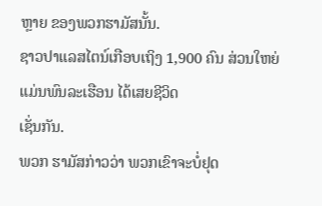ຫຼາຍ ຂອງພວກຮາມັສນັ້ນ.
ຊາວປາແລສໄຕນ໌ເກືອບເຖິງ 1,900 ຄົນ ສ່ວນໃຫຍ່ແມ່ນພົນລະເຮືອນ ໄດ້ເສຍຊີວິດ
ເຊັ່ນກັນ.
ພວກ ຮາມັສກ່າວວ່າ ພວກເຂົາຈະບໍ່ຢຸດ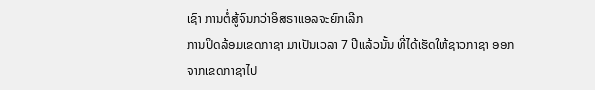ເຊົາ ການຕໍ່ສູ້ຈົນກວ່າອິສຣາແອລຈະຍົກເລີກ
ການປິດລ້ອມເຂດກາຊາ ມາເປັນເວລາ 7 ປີແລ້ວນັ້ນ ທີ່ໄດ້ເຮັດໃຫ້ຊາວກາຊາ ອອກ
ຈາກເຂດກາຊາໄປ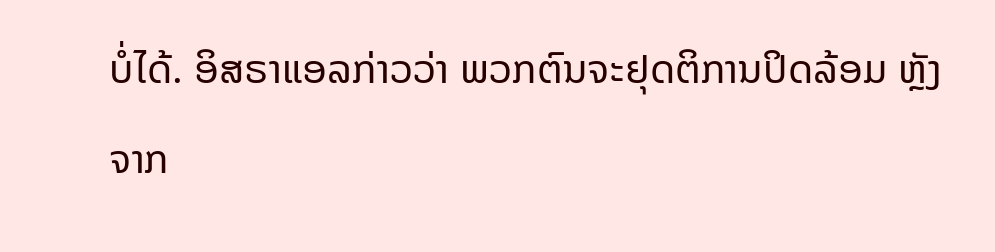ບໍ່ໄດ້. ອິສຣາແອລກ່າວວ່າ ພວກຕົນຈະຢຸດຕິການປິດລ້ອມ ຫຼັງຈາກ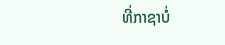ທີ່ກາຊາບໍ່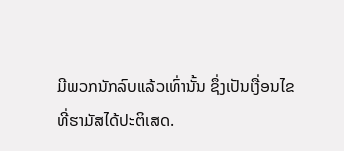ມີພວກນັກລົບແລ້ວເທົ່ານັ້ນ ຊຶ່ງເປັນເງື່ອນໄຂ ທີ່ຮາມັສໄດ້ປະຕິເສດ.